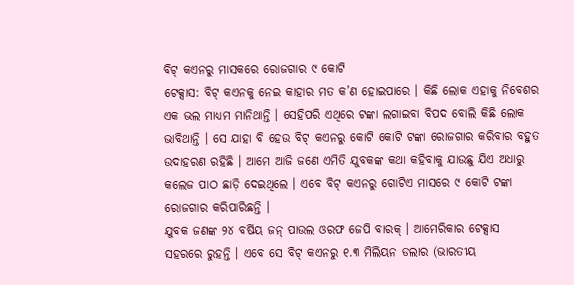ବିଟ୍ କଏନରୁ ମାସକରେ ରୋଜଗାର ୯ କୋଟି
ଟେକ୍ସାସ: ବିଟ୍ କଏନକୁ ନେଇ କାହାର ମତ କ’ଣ ହୋଇପାରେ । କିଛି ଲୋକ ଏହାକୁ ନିବେଶର ଏକ ଭଲ ମାଧ୍ୟମ ମାନିଥାନ୍ତି । ସେହିପରି ଏଥିରେ ଟଙ୍କା ଲଗାଇବା ବିପଦ ବୋଲି କିଛି ଲୋକ ଭାବିଥାନ୍ତି । ସେ ଯାହା ବି ହେଉ ବିଟ୍ କଏନରୁ କୋଟି କୋଟି ଟଙ୍କା ରୋଜଗାର କରିବାର ବହୁତ ଉଦାହରଣ ରହିଛି । ଆମେ ଆଜି ଜଣେ ଏମିତି ଯୁବକଙ୍କ କଥା କହିବାକୁ ଯାଉଛୁ ଯିଏ ଅଧାରୁ କଲେଜ ପାଠ ଛାଡ଼ି ଦେଇଥିଲେ । ଏବେ ବିଟ୍ କଏନରୁ ଗୋଟିଏ ମାସରେ ୯ କୋଟି ଟଙ୍କା ରୋଜଗାର କରିପାରିଛନ୍ତି ।
ଯୁବକ ଜଣଙ୍କ ୨୪ ବର୍ଷିୟ ଜନ୍ ପାଉଲ ଓରଫ ଜେପି ବାରକ୍ । ଆମେରିକାର ଟେକ୍ସାସ ସହରରେ ରୁହନ୍ତି । ଏବେ ସେ ବିଟ୍ କଏନରୁ ୧.୩ ମିଲିୟନ ଡଲାର (ଭାରତୀୟ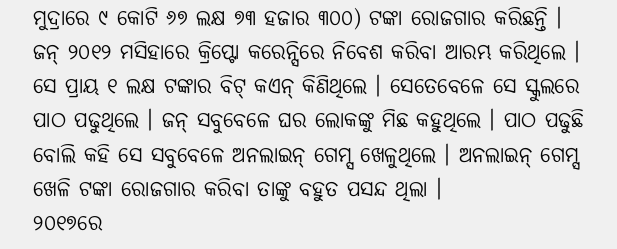ମୁଦ୍ରାରେ ୯ କୋଟି ୬୭ ଲକ୍ଷ ୭୩ ହଜାର ୩୦୦) ଟଙ୍କା ରୋଜଗାର କରିଛନ୍ତି ।
ଜନ୍ ୨୦୧୨ ମସିହାରେ କ୍ରିପ୍ଟୋ କରେନ୍ସିରେ ନିବେଶ କରିବା ଆରମ୍ଭ କରିଥିଲେ । ସେ ପ୍ରାୟ ୧ ଲକ୍ଷ ଟଙ୍କାର ବିଟ୍ କଏନ୍ କିଣିଥିଲେ । ସେତେବେଳେ ସେ ସ୍କୁଲରେ ପାଠ ପଢୁଥିଲେ । ଜନ୍ ସବୁବେଳେ ଘର ଲୋକଙ୍କୁ ମିଛ କହୁଥିଲେ । ପାଠ ପଢୁଛି ବୋଲି କହି ସେ ସବୁବେଳେ ଅନଲାଇନ୍ ଗେମ୍ସ ଖେଳୁଥିଲେ । ଅନଲାଇନ୍ ଗେମ୍ସ ଖେଳି ଟଙ୍କା ରୋଜଗାର କରିବା ତାଙ୍କୁ ବହୁତ ପସନ୍ଦ ଥିଲା ।
୨୦୧୭ରେ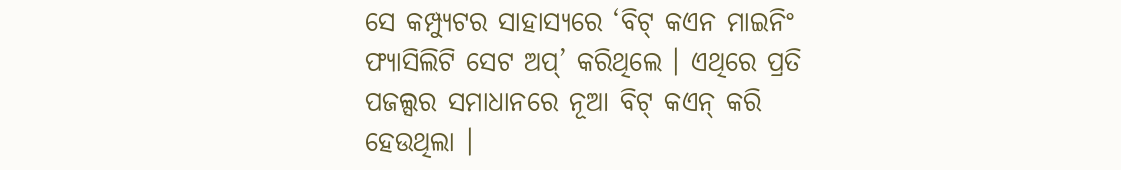ସେ କମ୍ପ୍ୟୁଟର ସାହାସ୍ୟରେ ‘ବିଟ୍ କଏନ ମାଇନିଂ ଫ୍ୟାସିଲିଟି ସେଟ ଅପ୍’ କରିଥିଲେ । ଏଥିରେ ପ୍ରତି ପଜଲ୍ସର ସମାଧାନରେ ନୂଆ ବିଟ୍ କଏନ୍ କରି ହେଉଥିଲା ।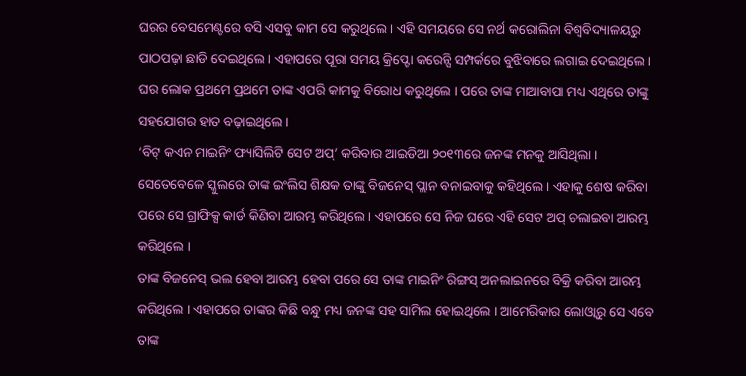ଘରର ବେସମେଣ୍ଟରେ ବସି ଏସବୁ କାମ ସେ କରୁଥିଲେ । ଏହି ସମୟରେ ସେ ନର୍ଥ କରୋଲିନା ବିଶ୍ବବିଦ୍ୟାଳୟରୁ ପାଠପଢ଼ା ଛାଡି ଦେଇଥିଲେ । ଏହାପରେ ପୂରା ସମୟ କ୍ରିପ୍ଟୋ କରେନ୍ସି ସମ୍ପର୍କରେ ବୁଝିବାରେ ଲଗାଇ ଦେଇଥିଲେ । ଘର ଲୋକ ପ୍ରଥମେ ପ୍ରଥମେ ତାଙ୍କ ଏପରି କାମକୁ ବିରୋଧ କରୁଥିଲେ । ପରେ ତାଙ୍କ ମାଆବାପା ମଧ୍ୟ ଏଥିରେ ତାଙ୍କୁ ସହଯୋଗର ହାତ ବଢ଼ାଇଥିଲେ ।
‘ବିଟ୍ କଏନ ମାଇନିଂ ଫ୍ୟାସିଲିଟି ସେଟ ଅପ୍’ କରିବାର ଆଇଡିଆ ୨୦୧୩ରେ ଜନଙ୍କ ମନକୁ ଆସିଥିଲା । ସେତେବେଳେ ସ୍କୁଲରେ ତାଙ୍କ ଇଂଲିସ ଶିକ୍ଷକ ତାଙ୍କୁ ବିଜନେସ୍ ପ୍ଲାନ ବନାଇବାକୁ କହିଥିଲେ । ଏହାକୁ ଶେଷ କରିବା ପରେ ସେ ଗ୍ରାଫିକ୍ସ କାର୍ଡ କିଣିବା ଆରମ୍ଭ କରିଥିଲେ । ଏହାପରେ ସେ ନିଜ ଘରେ ଏହି ସେଟ ଅପ୍ ଚଲାଇବା ଆରମ୍ଭ କରିଥିଲେ ।
ତାଙ୍କ ବିଜନେସ୍ ଭଲ ହେବା ଆରମ୍ଭ ହେବା ପରେ ସେ ତାଙ୍କ ମାଇନିଂ ରିଙ୍ଗସ୍ ଅନଲାଇନରେ ବିକ୍ରି କରିବା ଆରମ୍ଭ କରିଥିଲେ । ଏହାପରେ ତାଙ୍କର କିଛି ବନ୍ଧୁ ମଧ୍ୟ ଜନଙ୍କ ସହ ସାମିଲ ହୋଇଥିଲେ । ଆମେରିକାର ଲୋଓ୍ବାରୁ ସେ ଏବେ ତାଙ୍କ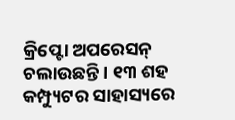କ୍ରିପ୍ଟୋ ଅପରେସନ୍ ଚଲାଉଛନ୍ତି । ୧୩ ଶହ କମ୍ପ୍ୟୁଟର ସାହାସ୍ୟରେ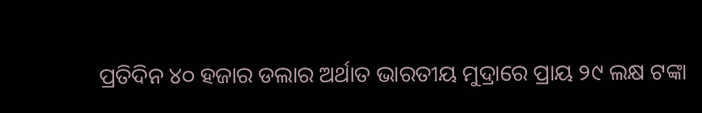ପ୍ରତିଦିନ ୪୦ ହଜାର ଡଲାର ଅର୍ଥାତ ଭାରତୀୟ ମୁଦ୍ରାରେ ପ୍ରାୟ ୨୯ ଲକ୍ଷ ଟଙ୍କା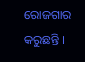ରୋଜଗାର କରୁଛନ୍ତି ।